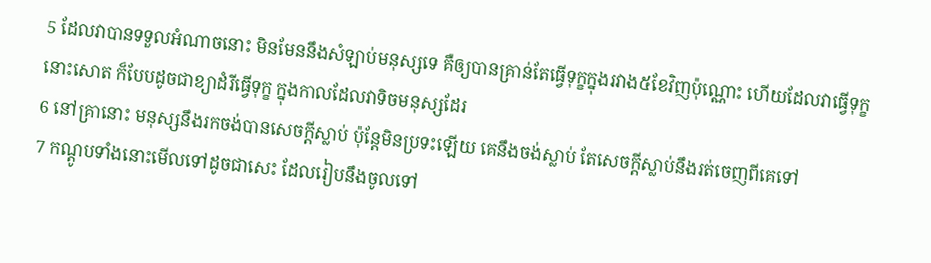5 ដែលវាបានទទួលអំណាចនោះ មិនមែននឹងសំឡាប់មនុស្សទេ គឺឲ្យបានគ្រាន់តែធ្វើទុក្ខក្នុងរវាង៥ខែវិញប៉ុណ្ណោះ ហើយដែលវាធ្វើទុក្ខនោះសោត ក៏បែបដូចជាខ្យាដំរីធ្វើទុក្ខ ក្នុងកាលដែលវាទិចមនុស្សដែរ
6 នៅគ្រានោះ មនុស្សនឹងរកចង់បានសេចក្ដីស្លាប់ ប៉ុន្តែមិនប្រទះឡើយ គេនឹងចង់ស្លាប់ តែសេចក្ដីស្លាប់នឹងរត់ចេញពីគេទៅ
7 កណ្តូបទាំងនោះមើលទៅដូចជាសេះ ដែលរៀបនឹងចូលទៅ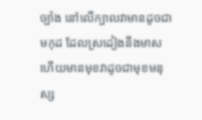ច្បាំង នៅលើក្បាលវាមានដូចជាមកុដ ដែលស្រដៀងនឹងមាស ហើយមានមុខវាដូចជាមុខមនុស្ស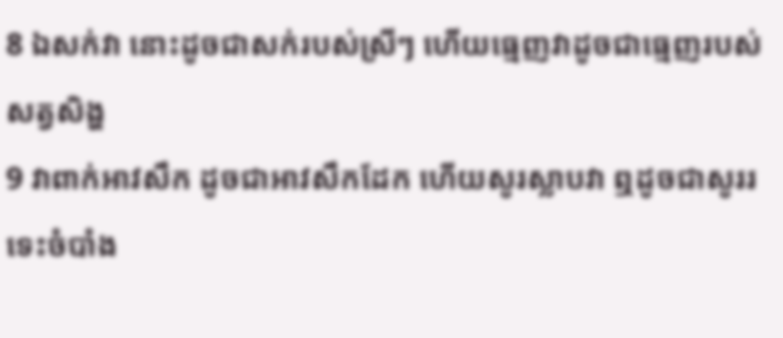8 ឯសក់វា នោះដូចជាសក់របស់ស្រីៗ ហើយធ្មេញវាដូចជាធ្មេញរបស់សត្វសិង្ហ
9 វាពាក់អាវសឹក ដូចជាអាវសឹកដែក ហើយសូរស្លាបវា ឮដូចជាសូររទេះចំបាំង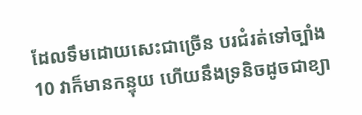ដែលទឹមដោយសេះជាច្រើន បរជំរត់ទៅច្បាំង
10 វាក៏មានកន្ទុយ ហើយនឹងទ្រនិចដូចជាខ្យា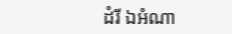ដំរី ឯអំណា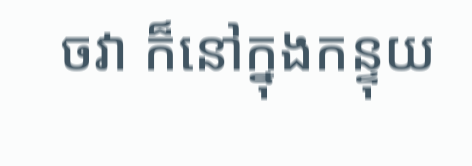ចវា ក៏នៅក្នុងកន្ទុយ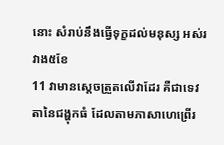នោះ សំរាប់នឹងធ្វើទុក្ខដល់មនុស្ស អស់រវាង៥ខែ
11 វាមានស្តេចត្រួតលើវាដែរ គឺជាទេវតានៃជង្ហុកធំ ដែលតាមភាសាហេព្រើរ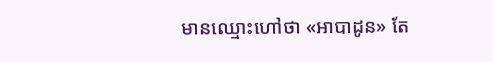មានឈ្មោះហៅថា «អាបាដូន» តែ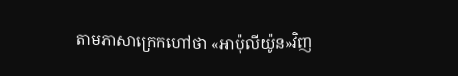តាមភាសាក្រេកហៅថា «អាប៉ុលីយ៉ូន»វិញ